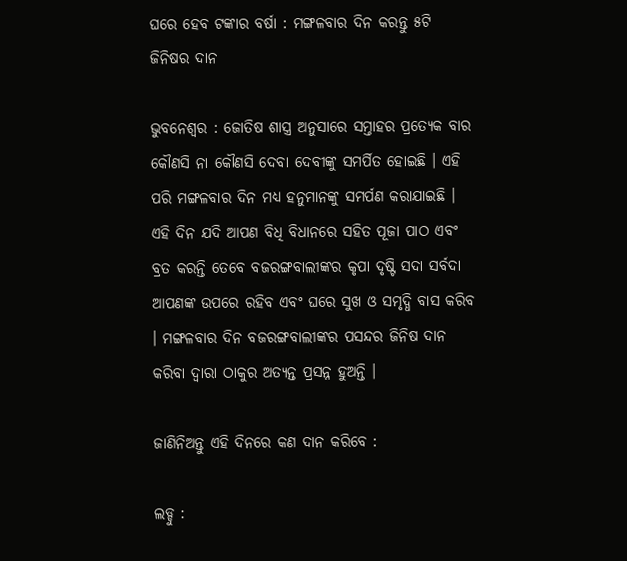ଘରେ ହେବ ଟଙ୍କାର ବର୍ଷା : ମଙ୍ଗଳବାର ଦିନ କରନ୍ତୁ ୫ଟି ଜିନିଷର ଦାନ

ଭୁବନେଶ୍ୱର : ଜୋତିଷ ଶାସ୍ତ୍ର ଅନୁସାରେ ସମ୍ତାହର ପ୍ରତ୍ୟେକ ବାର କୌଣସି ନା କୌଣସି ଦେବା ଦେବୀଙ୍କୁ ସମର୍ପିତ ହୋଇଛି । ଏହି ପରି ମଙ୍ଗଳବାର ଦିନ ମଧ୍ୟ ହନୁମାନଙ୍କୁ ସମର୍ପଣ କରାଯାଇଛି । ଏହି ଦିନ ଯଦି ଆପଣ ବିଧି ବିଧାନରେ ସହିତ ପୂଜା ପାଠ ଏବଂ ବ୍ରତ କରନ୍ତି ତେବେ ବଜରଙ୍ଗବାଲୀଙ୍କର କୃପା ଦୃଷ୍ଟି ସଦା ସର୍ବଦା ଆପଣଙ୍କ ଉପରେ ରହିବ ଏବଂ ଘରେ ସୁଖ ଓ ସମୃଦ୍ଧି ବାସ କରିବ । ମଙ୍ଗଳବାର ଦିନ ବଜରଙ୍ଗବାଲୀଙ୍କର ପସନ୍ଦର ଜିନିଷ ଦାନ କରିବା ଦ୍ୱାରା ଠାକୁର ଅତ୍ୟନ୍ତ ପ୍ରସନ୍ନ ହୁଅନ୍ତି ।

ଜାଣିନିଅନ୍ତୁ ଏହି ଦିନରେ କଣ ଦାନ କରିବେ :

ଲଡ୍ଡୁ :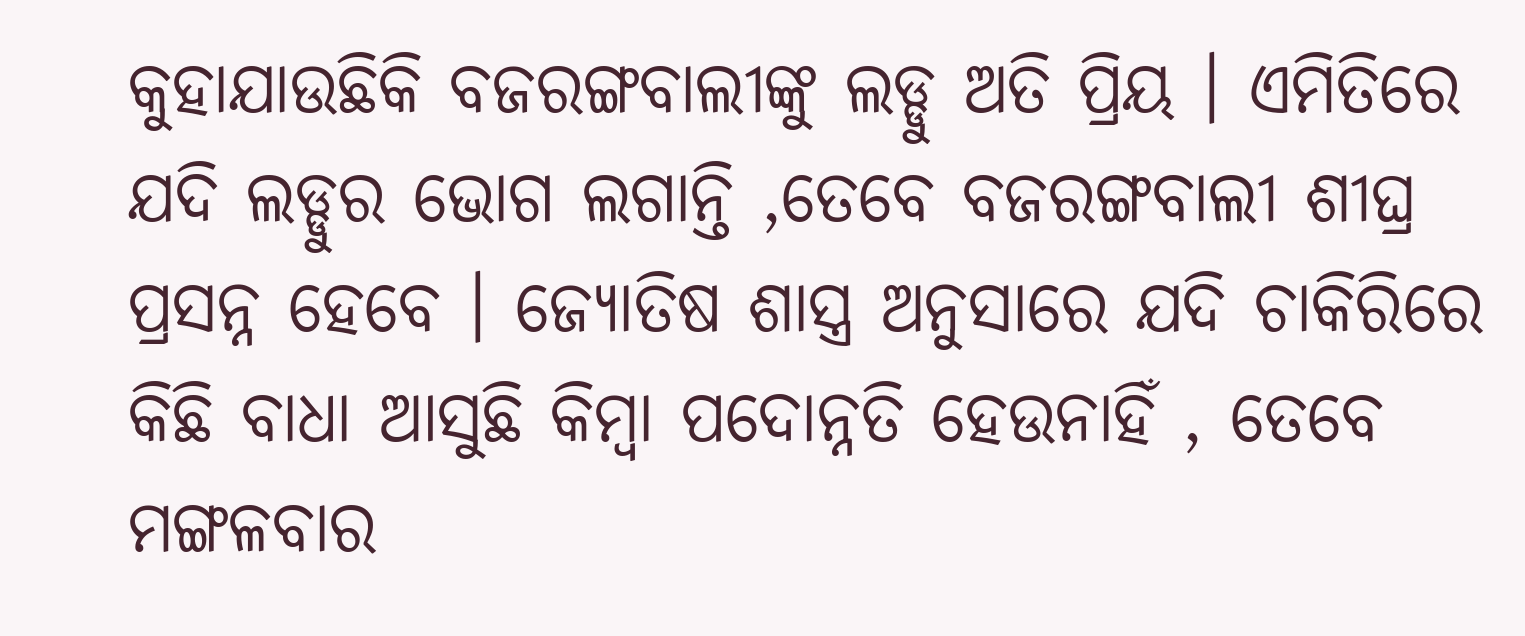କୁହାଯାଉଛିକି ବଜରଙ୍ଗବାଲୀଙ୍କୁ ଲଡ୍ଡୁ ଅତି ପ୍ରିୟ । ଏମିତିରେ ଯଦି ଲଡ୍ଡୁର ଭୋଗ ଲଗାନ୍ତି ,ତେବେ ବଜରଙ୍ଗବାଲୀ ଶୀଘ୍ର ପ୍ରସନ୍ନ ହେବେ । ଜ୍ୟୋତିଷ ଶାସ୍ତ୍ର ଅନୁସାରେ ଯଦି ଚାକିରିରେ କିଛି ବାଧା ଆସୁଛି କିମ୍ବା ପଦୋନ୍ନତି ହେଉନାହିଁ , ତେବେ ମଙ୍ଗଳବାର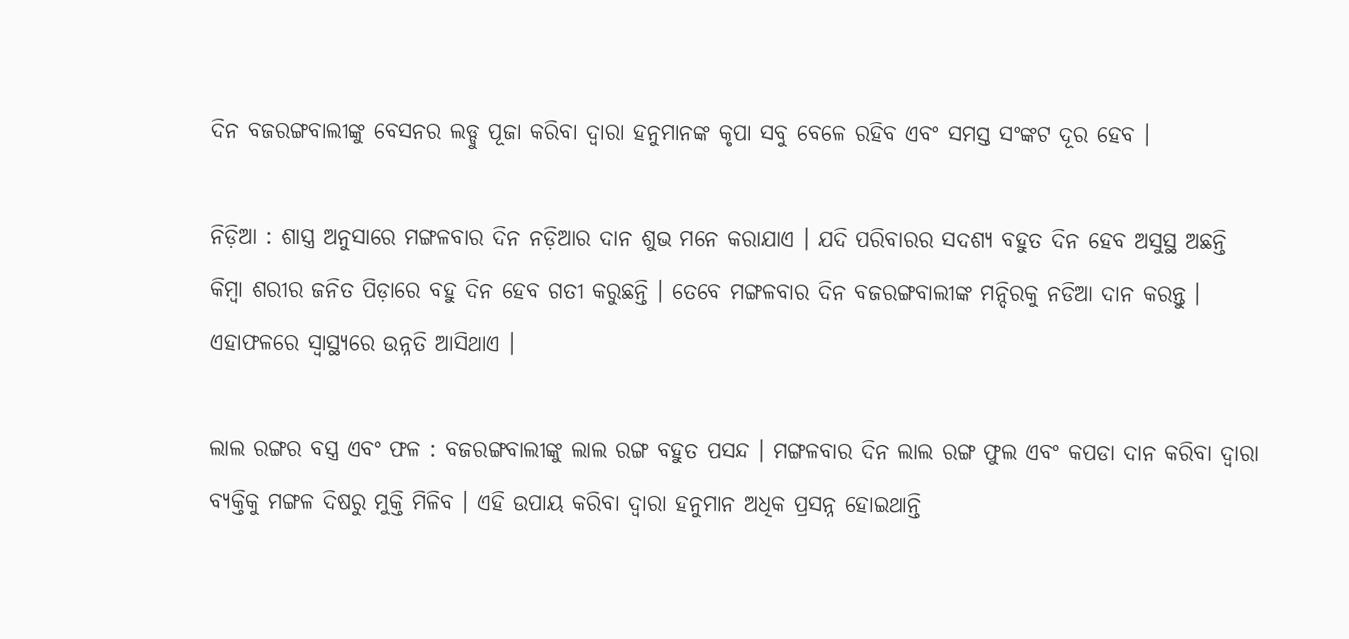ଦିନ ବଜରଙ୍ଗବାଲୀଙ୍କୁ ବେସନର ଲଡ୍ଡୁ ପୂଜା କରିବା ଦ୍ୱାରା ହନୁମାନଙ୍କ କୃପା ସବୁ ବେଳେ ରହିବ ଏବଂ ସମସ୍ତ ସଂଙ୍କଟ ଦୂର ହେବ ।

ନିଡ଼ିଆ : ଶାସ୍ତ୍ର ଅନୁସାରେ ମଙ୍ଗଳବାର ଦିନ ନଡ଼ିଆର ଦାନ ଶୁଭ ମନେ କରାଯାଏ । ଯଦି ପରିବାରର ସଦଶ୍ୟ ବହୁତ ଦିନ ହେବ ଅସୁସ୍ଥ ଅଛନ୍ତି କିମ୍ବା ଶରୀର ଜନିତ ପିଡ଼ାରେ ବହୁ ଦିନ ହେବ ଗତୀ କରୁଛନ୍ତି । ତେବେ ମଙ୍ଗଳବାର ଦିନ ବଜରଙ୍ଗବାଲୀଙ୍କ ମନ୍ଦିରକୁ ନଡିଆ ଦାନ କରନ୍ତୁ । ଏହାଫଳରେ ସ୍ୱାସ୍ଥ୍ୟରେ ଉନ୍ନତି ଆସିଥାଏ ।

ଲାଲ ରଙ୍ଗର ବସ୍ତ୍ର ଏବଂ ଫଳ : ବଜରଙ୍ଗବାଲୀଙ୍କୁ ଲାଲ ରଙ୍ଗ ବହୁତ ପସନ୍ଦ । ମଙ୍ଗଳବାର ଦିନ ଲାଲ ରଙ୍ଗ ଫୁଲ ଏବଂ କପଡା ଦାନ କରିବା ଦ୍ୱାରା ବ୍ୟକ୍ତିକୁ ମଙ୍ଗଳ ଦିଷରୁ ମୁକ୍ତି ମିଳିବ । ଏହି ଉପାୟ କରିବା ଦ୍ୱାରା ହନୁମାନ ଅଧିକ ପ୍ରସନ୍ନ ହୋଇଥାନ୍ତି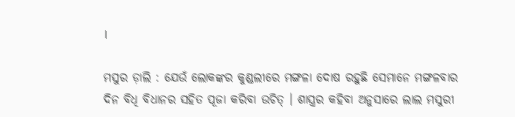।

ମସୁର ଡ଼ାଲି : ଯେଉଁ ଲୋକଙ୍କର କୁଣ୍ଡଲୀରେ ମଙ୍ଗଳା ଦୋଷ ରହୁଛି ସେମାନେ ମଙ୍ଗଳବାର ଦିନ ବିଧି ବିଧାନର ସହିତ ପୂଜା କରିବା ଉଚିତ୍ । ଶାସ୍ତ୍ରର କହିବା ଅନୁସାରେ ଲାଲ ମସୁରୀ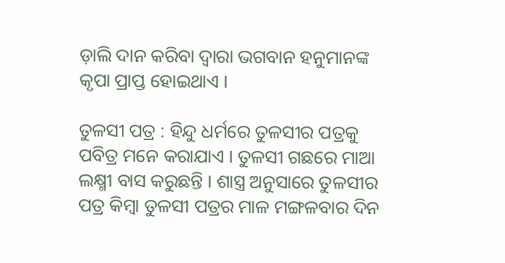ଡ଼ାଲି ଦାନ କରିବା ଦ୍ୱାରା ଭଗବାନ ହନୁମାନଙ୍କ କୃପା ପ୍ରାପ୍ତ ହୋଇଥାଏ ।

ତୁଳସୀ ପତ୍ର : ହିନ୍ଦୁ ଧର୍ମରେ ତୁଳସୀର ପତ୍ରକୁ ପବିତ୍ର ମନେ କରାଯାଏ । ତୁଳସୀ ଗଛରେ ମାଆ ଲକ୍ଷ୍ମୀ ବାସ କରୁଛନ୍ତି । ଶାସ୍ତ୍ର ଅନୁସାରେ ତୁଳସୀର ପତ୍ର କିମ୍ବା ତୁଳସୀ ପତ୍ରର ମାଳ ମଙ୍ଗଳବାର ଦିନ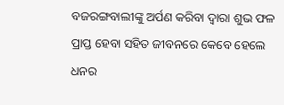ବଜରଙ୍ଗବାଲୀଙ୍କୁ ଅର୍ପଣ କରିବା ଦ୍ୱାରା ଶୁଭ ଫଳ ପ୍ରାପ୍ତ ହେବା ସହିତ ଜୀବନରେ କେବେ ହେଲେ ଧନର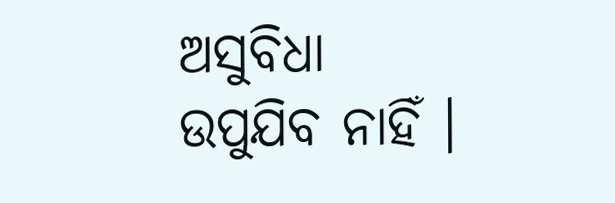ଅସୁବିଧା ଉପୁଯିବ ନାହିଁ ।